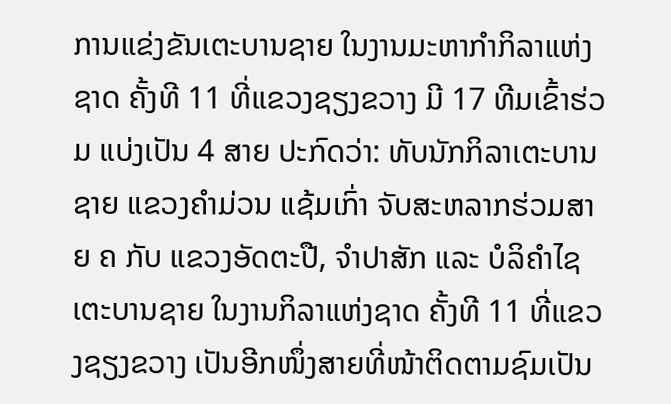ການແຂ່ງຂັນເຕະບານຊາຍ ໃນງານມະຫາກຳກິລາແຫ່ງຊາດ ຄັ້ງທີ 11 ທີ່ແຂວງຊຽງຂວາງ ມີ 17 ທີມເຂົ້າຮ່ວມ ແບ່ງເປັນ 4 ສາຍ ປະກົດວ່າ: ທັບນັກກິລາເຕະບານຊາຍ ແຂວງຄຳມ່ວນ ແຊ້ມເກົ່າ ຈັບສະຫລາກຮ່ວມສາຍ ຄ ກັບ ແຂວງອັດຕະປື, ຈຳປາສັກ ແລະ ບໍລິຄຳໄຊ ເຕະບານຊາຍ ໃນງານກິລາແຫ່ງຊາດ ຄັ້ງທີ 11 ທີ່ແຂວງຊຽງຂວາງ ເປັນອີກໜຶ່ງສາຍທີ່ໜ້າຕິດຕາມຊົມເປັນ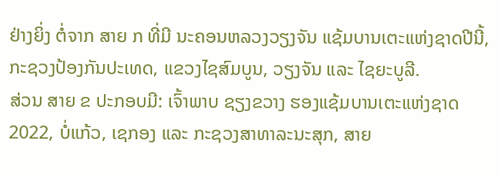ຢ່າງຍິ່ງ ຕໍ່ຈາກ ສາຍ ກ ທີ່ມີ ນະຄອນຫລວງວຽງຈັນ ແຊ້ມບານເຕະແຫ່ງຊາດປີນີ້, ກະຊວງປ້ອງກັນປະເທດ, ແຂວງໄຊສົມບູນ, ວຽງຈັນ ແລະ ໄຊຍະບູລີ.
ສ່ວນ ສາຍ ຂ ປະກອບມີ: ເຈົ້າພາບ ຊຽງຂວາງ ຮອງແຊ້ມບານເຕະແຫ່ງຊາດ 2022, ບໍ່ແກ້ວ, ເຊກອງ ແລະ ກະຊວງສາທາລະນະສຸກ, ສາຍ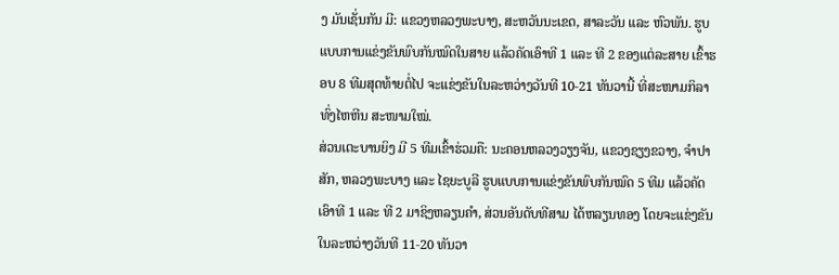ງ ມັນເຊັ່ນກັນ ມີ: ແຂວງຫລວງພະບາງ, ສະຫວັນນະເຂດ, ສາລະວັນ ແລະ ຫົວພັນ. ຮູບແບບການແຂ່ງຂັນພົບກັນໝົດໃນສາຍ ແລ້ວຄັດເອົາທີ 1 ແລະ ທີ 2 ຂອງແຕ່ລະສາຍ ເຂົ້າຮອບ 8 ທີມສຸດທ້າຍຕໍ່ໄປ ຈະແຂ່ງຂັນໃນລະຫວ່າງວັນທີ 10-21 ທັນວານີ້ ທີ່ສະໜາມກິລາທົ່ງໄຫຫີນ ສະໜາມໃໝ່.
ສ່ວນເຕະບານຍິງ ມີ 5 ທີມເຂົ້າຮ່ວມຄື: ນະຄອນຫລວງວຽງຈັນ, ແຂວງຊຽງຂວາງ, ຈຳປາສັກ, ຫລວງພະບາງ ແລະ ໄຊຍະບູລີ ຮູບແບບການແຂ່ງຂັນພົບກັນໝົດ 5 ທີມ ແລ້ວຄັດເອົາທີ 1 ແລະ ທີ 2 ມາຊິງຫລຽນຄຳ, ສ່ວນອັນດັບທີສາມ ໄດ້ຫລຽນທອງ ໂດຍຈະແຂ່ງຂັນໃນລະຫວ່າງວັນທີ 11-20 ທັນວາ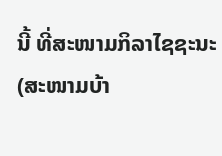ນີ້ ທີ່ສະໜາມກິລາໄຊຊະນະ (ສະໜາມບ້າ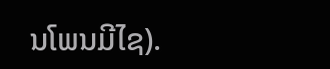ນໂພນມີໄຊ).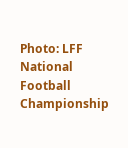Photo: LFF National Football Championship